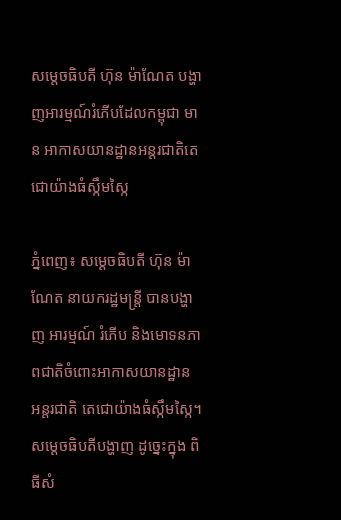សម្ដេចធិបតី ហ៊ុន ម៉ាណែត បង្ហាញអារម្មណ៍រំភើបដែលកម្ពុជា មាន អាកាសយានដ្ឋានអន្តរជាតិតេជោយ៉ាងធំស្កឹមស្កៃ

ភ្នំពេញ៖ សម្ដេចធិបតី ហ៊ុន ម៉ាណែត នាយករដ្ឋមន្រ្តី បានបង្ហាញ អារម្មណ៍ រំភើប និងមោទនភាពជាតិចំពោះអាកាសយានដ្ឋាន អន្តរជាតិ តេជោយ៉ាងធំស្កឹមស្កៃ។ សម្ដេចធិបតីបង្ហាញ ដូច្នេះក្នុង ពិធីសំ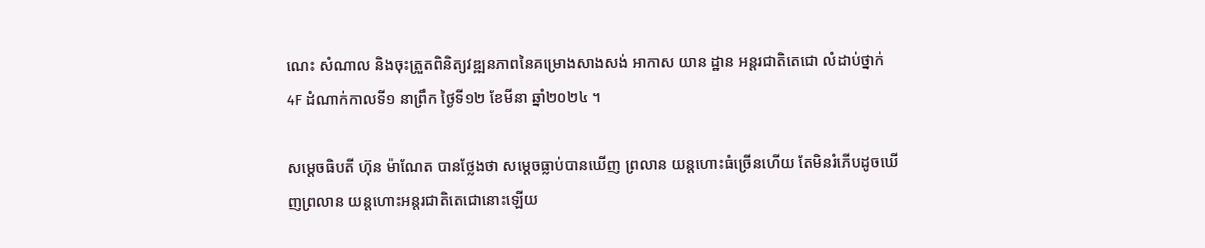ណេះ សំណាល និងចុះត្រួតពិនិត្យវឌ្ឍនភាពនៃគម្រោងសាងសង់ អាកាស យាន ដ្ឋាន អន្តរជាតិតេជោ លំដាប់ថ្នាក់ 4F ដំណាក់កាលទី១ នាព្រឹក ថ្ងៃទី១២ ខែមីនា ឆ្នាំ២០២៤ ។

សម្តេចធិបតី ហ៊ុន ម៉ាណែត បានថ្លែងថា សម្តេចធ្លាប់បានឃើញ ព្រលាន យន្តហោះធំច្រើនហើយ តែមិនរំភើបដូចឃើញព្រលាន យន្តហោះអន្តរជាតិតេជោនោះឡើយ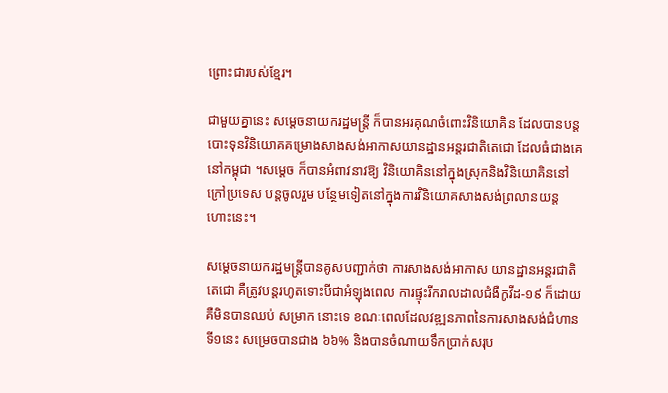ព្រោះជារបស់ខ្មែរ។

ជាមួយគ្នានេះ សម្ដេចនាយករដ្ឋមន្ត្រី ក៏បានអរគុណចំពោះវិនិយោគិន ដែលបានបន្តបោះទុនវិនិយោគគម្រោងសាងសង់អាកាសយានដ្ឋានអន្តរជាតិតេជោ ដែលធំជាងគេនៅកម្ពុជា ។សម្តេច ក៏បានអំពាវនាវឱ្យ វិនិយោគិននៅក្នុងស្រុកនិងវិនិយោគិននៅក្រៅប្រទេស បន្តចូលរួម បន្ថែមទៀតនៅក្នុងការវិនិយោគសាងសង់ព្រលានយន្តហោះនេះ។

សម្ដេចនាយករដ្ឋមន្រ្តីបានគូសបញ្ជាក់ថា ការសាងសង់អាកាស យានដ្ឋានអន្តរជាតិតេជោ គឺត្រូវបន្តរហូតទោះបីជាអំឡុងពេល ការផ្ទុះរីករាលដាលជំងឺកូវីដ-១៩ ក៏ដោយ គឺមិនបានឈប់ សម្រាក នោះទេ ខណៈពេលដែលវឌ្ឍនភាពនៃការសាងសង់ជំហានទី១នេះ សម្រេចបានជាង ៦៦% និងបានចំណាយទឹកប្រាក់សរុប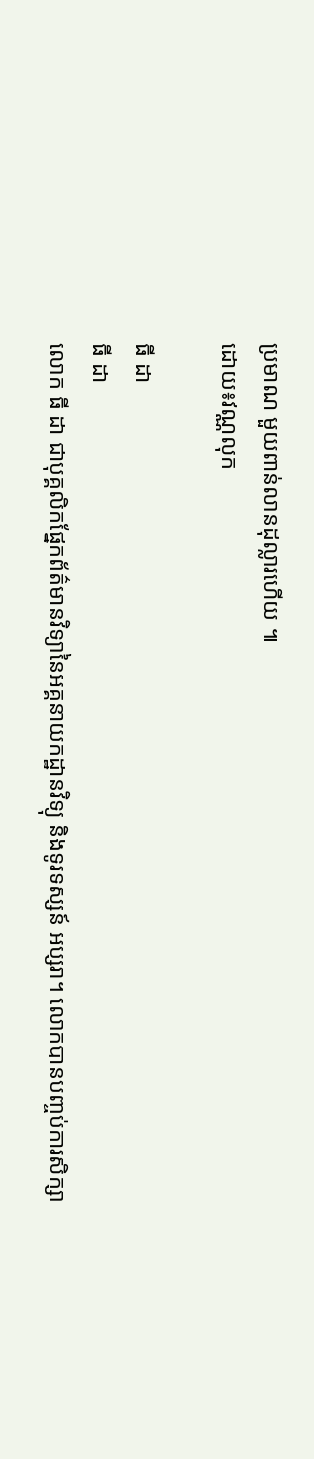ប្រមាណ មួយពាន់លានដុល្លារហើយ ៕
ដោយ៖វណ្ណលុក

ធី ដា
ធី ដា
លោក ធី ដា ជាបុគ្គលិកផ្នែកព័ត៌មានវិទ្យានៃអគ្គនាយកដ្ឋានវិទ្យុ និងទូរទស្សន៍ អប្សរា។ លោកបានបញ្ចប់ការសិក្សា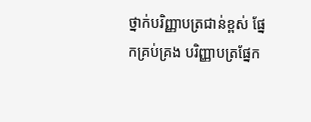ថ្នាក់បរិញ្ញាបត្រជាន់ខ្ពស់ ផ្នែកគ្រប់គ្រង បរិញ្ញាបត្រផ្នែក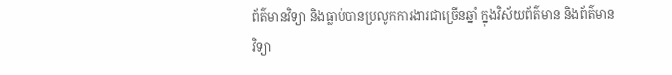ព័ត៌មានវិទ្យា និងធ្លាប់បានប្រលូកការងារជាច្រើនឆ្នាំ ក្នុងវិស័យព័ត៌មាន និងព័ត៌មានវិទ្យា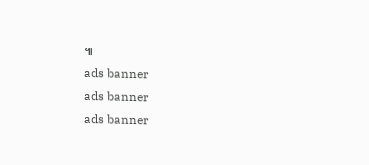៕
ads banner
ads banner
ads banner